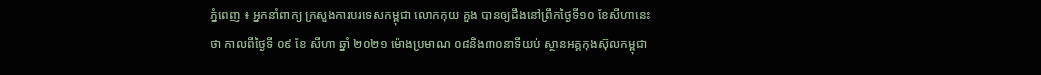ភ្នំពេញ ៖ អ្នកនាំពាក្យ ក្រសួងការបរទេសកម្ពុជា លោកកុយ គួង បានឲ្យដឹងនៅព្រឹកថ្ងៃទី១០ ខែសីហានេះថា កាលពីថ្ងៃទី ០៩ ខែ សីហា ឆ្នាំ ២០២១ ម៉ោងប្រមាណ ០៨និង៣០នាទីយប់ ស្ថានអគ្គកុងស៊ុលកម្ពុជា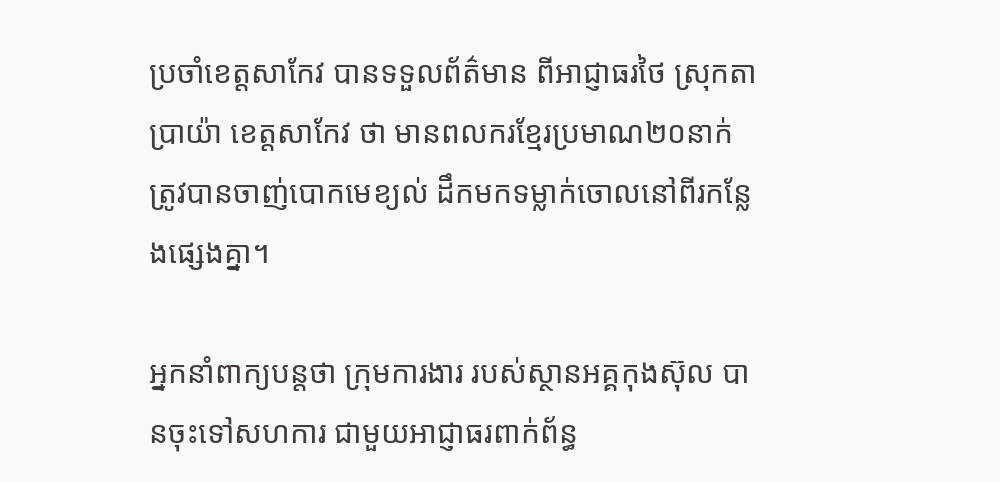ប្រចាំខេត្តសាកែវ បានទទួលព័ត៌មាន ពីអាជ្ញាធរថៃ ស្រុកតាប្រាយ៉ា ខេត្តសាកែវ ថា មានពលករខ្មែរប្រមាណ២០នាក់ ត្រូវបានចាញ់បោកមេខ្យល់ ដឹកមកទម្លាក់ចោលនៅពីរកន្លែងផ្សេងគ្នា។

អ្នកនាំពាក្យបន្តថា ក្រុមការងារ របស់ស្ថានអគ្គកុងស៊ុល បានចុះទៅសហការ ជាមួយអាជ្ញាធរពាក់ព័ន្ធ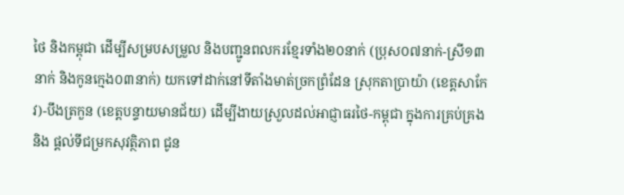ថៃ និងកម្ពុជា ដើម្បីសម្របសម្រួល និងបញ្ជូនពលករខ្មែរទាំង២០នាក់ (ប្រុស០៧នាក់-ស្រី១៣នាក់ និងកូនក្មេង០៣នាក់) យកទៅដាក់នៅទីតាំងមាត់ច្រកព្រំដែន ស្រុកតាប្រាយ៉ា (ខេត្តសាកែវ)-បឹងត្រកួន (ខេត្តបន្ទាយមានជ័យ) ដើម្បីងាយស្រួលដល់អាជ្ញាធរថៃ-កម្ពុជា ក្នុងការគ្រប់គ្រង និង ផ្តល់ទីជម្រកសុវត្ថិភាព ជូន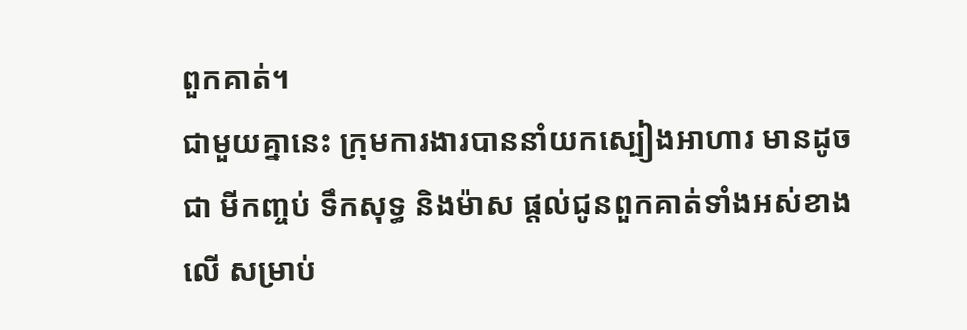ពួកគាត់។
ជាមួយគ្នានេះ ក្រុមការងារបាននាំយកស្បៀងអាហារ មានដូចជា មីកញ្ចប់ ទឹកសុទ្ធ និងម៉ាស ផ្តល់ជូនពួកគាត់ទាំងអស់ខាងលើ សម្រាប់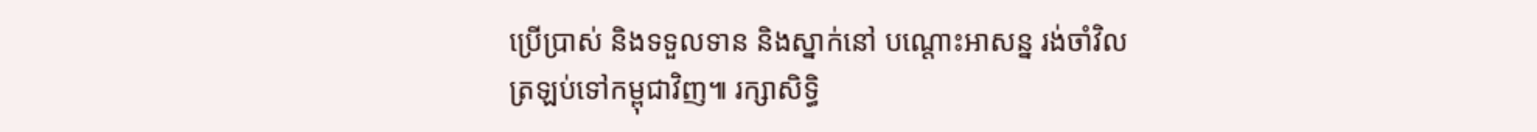ប្រើប្រាស់ និងទទួលទាន និងស្នាក់នៅ បណ្តោះអាសន្ន រង់ចាំវិលត្រឡប់ទៅកម្ពុជាវិញ៕ រក្សាសិទ្ធិ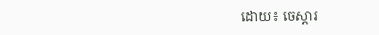ដោយ៖ ចេស្តារ